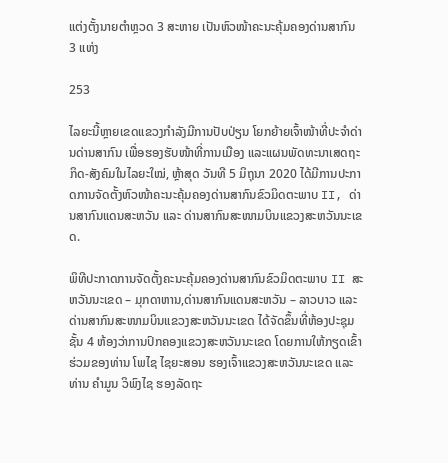ແຕ່ງຕັ້ງນາຍຕຳຫຼວດ 3 ສະຫາຍ ເປັນຫົວໜ້າຄະນະຄຸ້ມຄອງດ່ານສາກົນ 3 ແຫ່ງ

253

ໄລຍະນີ້ຫຼາຍເຂດແຂວງກຳລັງມີການປັບປ່ຽນ ໂຍກຍ້າຍເຈົ້າໜ້າທີ່ປະຈຳດ່ານດ່ານສາກົນ ເພື່ອຮອງຮັບໜ້າທີ່ການເມືອງ ແລະແຜນພັດທະນາເສດຖະກິດ-ສັງຄົມໃນໄລຍະໃໝ່, ຫຼ້າສຸດ ວັນທີ 5 ມິຖຸນາ 2020 ໄດ້ມີການປະກາດການຈັດຕັ້ງຫົວໜ້າຄະນະຄຸ້ມຄອງດ່ານສາກົນຂົວມິດຕະພາບ II, ດ່ານສາກົນແດນສະຫວັນ ແລະ ດ່ານສາກົນສະໜາມບິນແຂວງສະຫວັນນະເຂດ.

ພິທີປະກາດການຈັດຕັ້ງຄະນະຄຸ້ມຄອງດ່ານສາກົນຂົວມິດຕະພາບ II ສະຫວັນນະເຂດ – ມຸກດາຫານ,ດ່ານສາກົນແດນສະຫວັນ – ລາວບາວ ແລະ ດ່ານສາກົນສະໜາມບິນແຂວງສະຫວັນນະເຂດ ໄດ້ຈັດຂຶ້ນທີ່ຫ້ອງປະຊຸມຊັ້ນ 4 ຫ້ອງວ່າການປົກຄອງແຂວງສະຫວັນນະເຂດ ໂດຍການໃຫ້ກຽດເຂົ້າຮ່ວມຂອງທ່ານ ໂພໄຊ ໄຊຍະສອນ ຮອງເຈົ້າແຂວງສະຫວັນນະເຂດ ແລະ ທ່ານ ຄຳມູນ ວິພົງໄຊ ຮອງລັດຖະ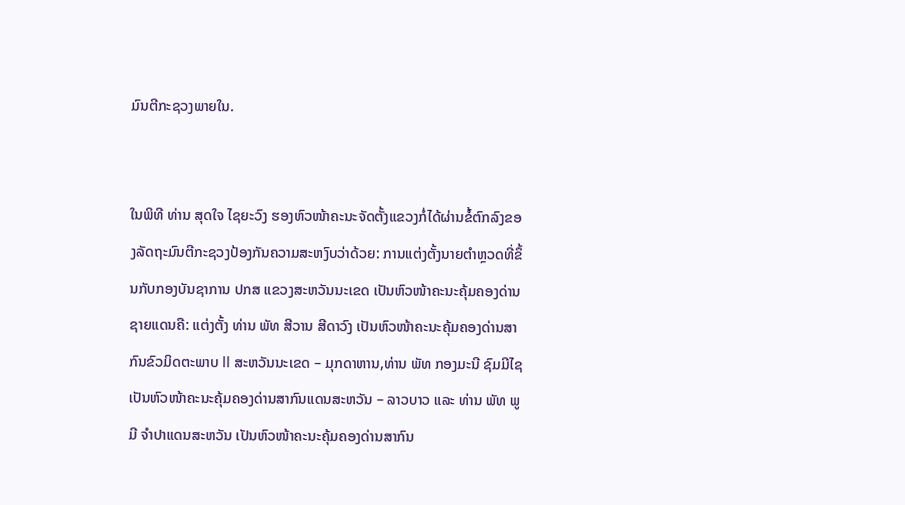ມົນຕີກະຊວງພາຍໃນ.


ໃນພິທີ ທ່ານ ສຸດໃຈ ໄຊຍະວົງ ຮອງຫົວໜ້າຄະນະຈັດຕັ້ງແຂວງກໍ່ໄດ້ຜ່ານຂໍ້ຕົກລົງຂອງລັດຖະມົນຕີກະຊວງປ້ອງກັນຄວາມສະຫງົບວ່າດ້ວຍ: ການແຕ່ງຕັ້ງນາຍຕຳຫຼວດທີ່ຂຶ້ນກັບກອງບັນຊາການ ປກສ ແຂວງສະຫວັນນະເຂດ ເປັນຫົວໜ້າຄະນະຄຸ້ມຄອງດ່ານຊາຍແດນຄື: ແຕ່ງຕັ້ງ ທ່ານ ພັທ ສີວານ ສີດາວົງ ເປັນຫົວໜ້າຄະນະຄຸ້ມຄອງດ່ານສາກົນຂົວມິດຕະພາບ II ສະຫວັນນະເຂດ – ມຸກດາຫານ,ທ່ານ ພັທ ກອງມະນີ ຊົມມີໄຊ ເປັນຫົວໜ້າຄະນະຄຸ້ມຄອງດ່ານສາກົນແດນສະຫວັນ – ລາວບາວ ແລະ ທ່ານ ພັທ ພູມີ ຈຳປາແດນສະຫວັນ ເປັນຫົວໜ້າຄະນະຄຸ້ມຄອງດ່ານສາກົນ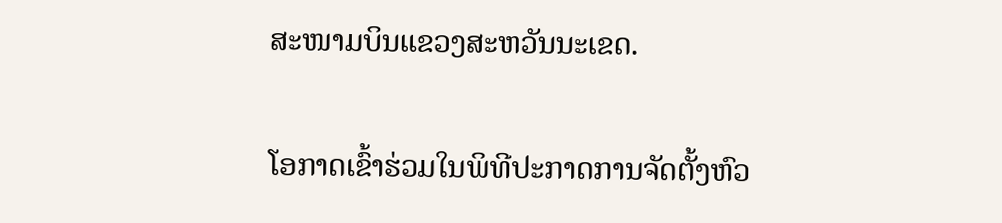ສະໜາມບິນແຂວງສະຫວັນນະເຂດ.

ໂອກາດເຂົ້າຮ່ວມໃນພິທີປະກາດການຈັດຕັ້ງຫົວ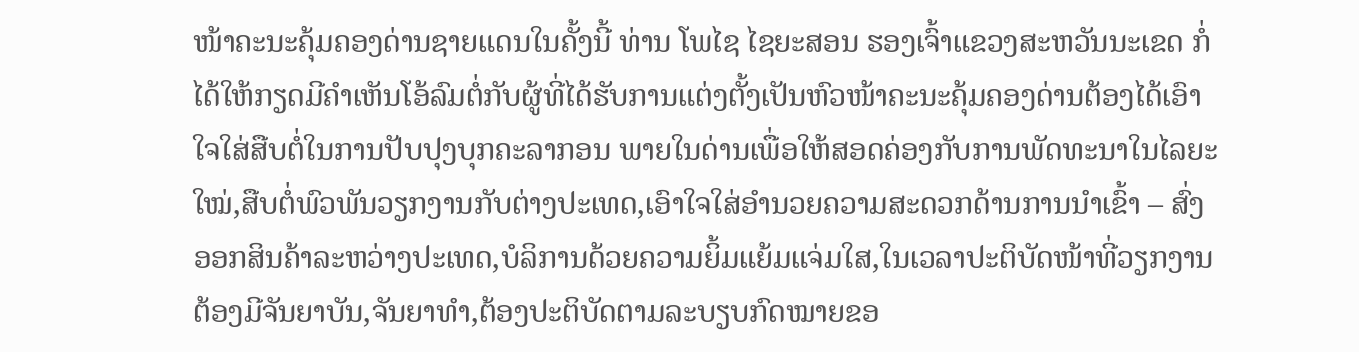ໜ້າຄະນະຄຸ້ມຄອງດ່ານຊາຍແດນໃນຄັ້ງນີ້ ທ່ານ ໂພໄຊ ໄຊຍະສອນ ຮອງເຈົ້າແຂວງສະຫວັນນະເຂດ ກໍ່ໄດ້ໃຫ້ກຽດມີຄຳເຫັນໂອ້ລົມຕໍ່ກັບຜູ້ທີ່ໄດ້ຮັບການແຕ່ງຕັ້ງເປັນຫົວໜ້າຄະນະຄຸ້ມຄອງດ່ານຕ້ອງໄດ້ເອົາໃຈໃສ່ສືບຕໍ່ໃນການປັບປຸງບຸກຄະລາກອນ ພາຍໃນດ່ານເພື່ອໃຫ້ສອດຄ່ອງກັບການພັດທະນາໃນໄລຍະໃໝ່,ສືບຕໍ່ພົວພັນວຽກງານກັບຕ່າງປະເທດ,ເອົາໃຈໃສ່ອຳນວຍຄວາມສະດວກດ້ານການນຳເຂົ້າ – ສົ່ງອອກສິນຄ້າລະຫວ່າງປະເທດ,ບໍລິການດ້ວຍຄວາມຍິ້ມແຍ້ມແຈ່ມໃສ,ໃນເວລາປະຕິບັດໜ້າທີ່ວຽກງານຕ້ອງມີຈັນຍາບັນ,ຈັນຍາທຳ,ຕ້ອງປະຕິບັດຕາມລະບຽບກົດໝາຍຂອ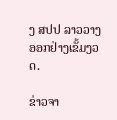ງ ສປປ ລາວວາງອອກຢ່າງເຂັ້ມງວດ.

ຂ່າວຈາ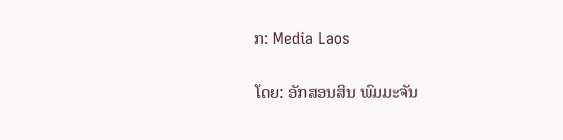ກ: Media Laos

ໂດຍ: ອັກສອນສິນ ພົມມະຈັນ